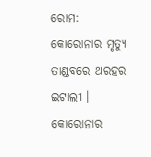ରୋମ: କୋରୋନାର ମୃତ୍ୟୁ ତାଣ୍ଡବରେ ଥରହର ଇଟାଲୀ । କୋରୋନାର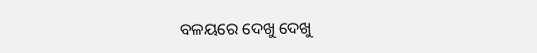ବଳୟରେ ଦେଖୁ ଦେଖୁ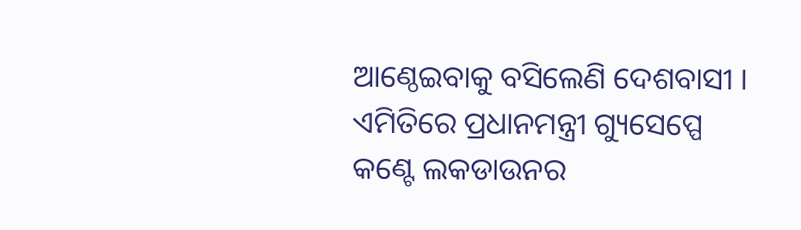ଆଣ୍ଠେଇବାକୁ ବସିଲେଣି ଦେଶବାସୀ । ଏମିତିରେ ପ୍ରଧାନମନ୍ତ୍ରୀ ଗ୍ୟୁସେପ୍ପେ କଣ୍ଟେ ଲକଡାଉନର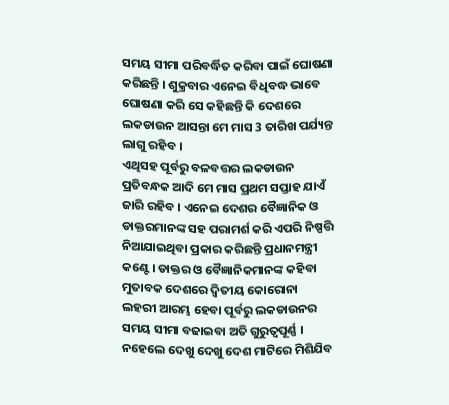ସମୟ ସୀମା ପରିବର୍ଦ୍ଧିତ କରିବା ପାଇଁ ଘୋଷଣା କରିଛନ୍ତି । ଶୁକ୍ରବାର ଏନେଇ ବିଧିବଦ୍ଧ ଭାବେ ଘୋଷଣା କରି ସେ କହିଛନ୍ତି କି ଦେଶରେ ଲକଡାଉନ ଆସନ୍ତା ମେ ମାସ 3 ତାରିଖ ପର୍ଯ୍ୟନ୍ତ ଲାଗୁ ରହିବ ।
ଏଥିସହ ପୂର୍ବରୁ ବଳବତ୍ତର ଲକଡାଉନ ପ୍ରତିବନ୍ଧକ ଆଦି ମେ ମାସ ପ୍ରଥମ ସପ୍ତାହ ଯାଏଁ ଜାରି ରହିବ । ଏନେଇ ଦେଶର ବୈଜ୍ଞାନିକ ଓ ଡାକ୍ତରମାନଙ୍କ ସହ ପରାମର୍ଶ କରି ଏପରି ନିଷ୍ପତ୍ତି ନିଆଯାଇଥିବା ପ୍ରକାର କରିଛନ୍ତି ପ୍ରଧାନମନ୍ତ୍ରୀ କଣ୍ଟେ । ଡାକ୍ତର ଓ ବୈଜ୍ଞାନିକମାନଙ୍କ କହିବା ମୁତାବକ ଦେଶରେ ଦ୍ବିତୀୟ କୋରୋନା ଲହରୀ ଆରମ୍ଭ ହେବା ପୂର୍ବରୁ ଲକଡାଉନର ସମୟ ସୀମା ବଢାଇବା ଅତି ଗୁରୁତ୍ବପୂର୍ଣ୍ଣ । ନହେଲେ ଦେଖୁ ଦେଖୁ ଦେଶ ମାଟିରେ ମିଶିଯିବ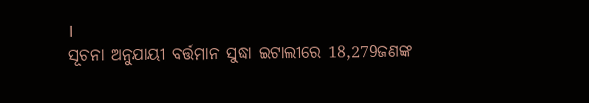।
ସୂଚନା ଅନୁଯାୟୀ ବର୍ତ୍ତମାନ ସୁଦ୍ଧା ଇଟାଲୀରେ 18,279ଜଣଙ୍କ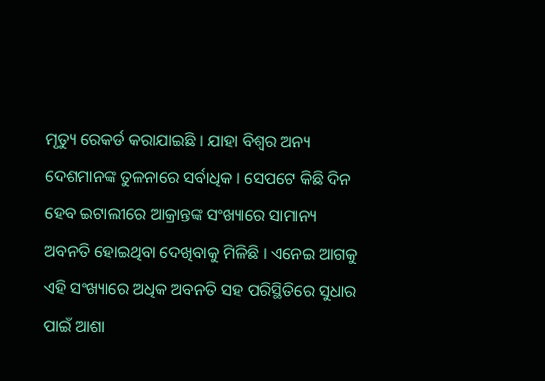ମୃତ୍ୟୁ ରେକର୍ଡ କରାଯାଇଛି । ଯାହା ବିଶ୍ବର ଅନ୍ୟ ଦେଶମାନଙ୍କ ତୁଳନାରେ ସର୍ବାଧିକ । ସେପଟେ କିଛି ଦିନ ହେବ ଇଟାଲୀରେ ଆକ୍ରାନ୍ତଙ୍କ ସଂଖ୍ୟାରେ ସାମାନ୍ୟ ଅବନତି ହୋଇଥିବା ଦେଖିବାକୁ ମିଳିଛି । ଏନେଇ ଆଗକୁ ଏହି ସଂଖ୍ୟାରେ ଅଧିକ ଅବନତି ସହ ପରିସ୍ଥିତିରେ ସୁଧାର ପାଇଁ ଆଶା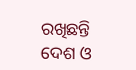ରଖିଛନ୍ତି ଦେଶ ଓ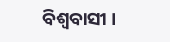ବିଶ୍ବବାସୀ ।